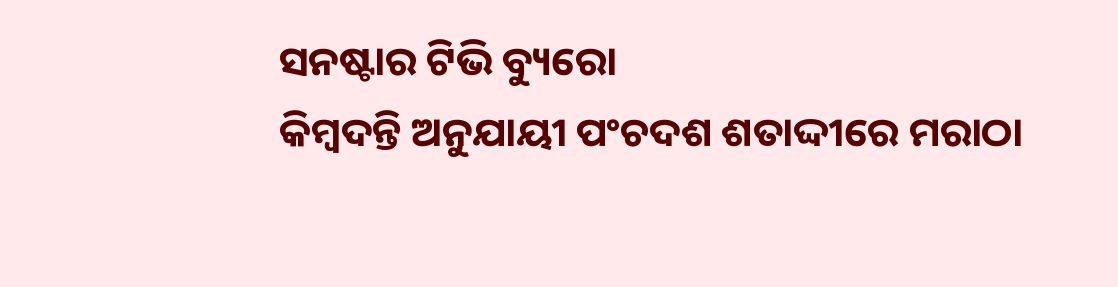ସନଷ୍ଟାର ଟିଭି ବ୍ୟୁରୋ
କିମ୍ବଦନ୍ତି ଅନୁଯାୟୀ ପଂଚଦଶ ଶତାଦ୍ଦୀରେ ମରାଠା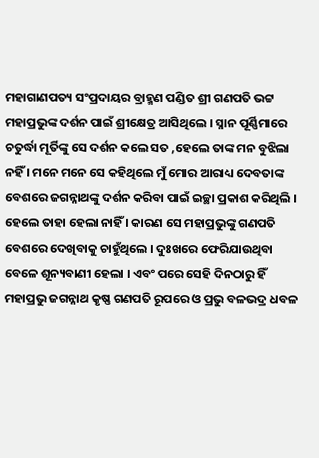ମହାଗାଣପତ୍ୟ ସଂପ୍ରଦାୟର ବ୍ରାହ୍ମଣ ପଣ୍ଡିତ ଶ୍ରୀ ଗଣପତି ଭଟ୍ଟ ମହାପ୍ରଭୁଙ୍କ ଦର୍ଶନ ପାଇଁ ଶ୍ରୀକ୍ଷେତ୍ର ଆସିଥିଲେ । ସ୍ନାନ ପୂର୍ଣ୍ଣିମାରେ ଚତୁର୍ଦ୍ଧା ମୂର୍ତିଙ୍କୁ ସେ ଦର୍ଶନ କଲେ ସତ ,ହେଲେ ତାଙ୍କ ମନ ବୁଝିଲା ନହିଁ । ମନେ ମନେ ସେ କହିଥିଲେ ମୁଁ ମୋର ଆରାଧ୍ୟ ଦେବତାଙ୍କ ବେଶରେ ଜଗନ୍ନାଥଙ୍କୁ ଦର୍ଶନ କରିବା ପାଇଁ ଇଚ୍ଛା ପ୍ରକାଶ କରିଥିଲି । ହେଲେ ତାହା ହେଲା ନାହିଁ । କାରଣ ସେ ମହାପ୍ରଭୁଙ୍କୁ ଗଣପତି ବେଶରେ ଦେଖିବାକୁ ଚାହୁଁଥିଲେ । ଦୁଃଖରେ ଫେରିଯାଉଥିବା ବେଳେ ଶୂନ୍ୟବାଣୀ ହେଲା । ଏବଂ ପରେ ସେହି ଦିନଠାରୁ ହିଁ ମହାପ୍ରଭୁ ଜଗନ୍ନାଥ କୃଷ୍ଣ ଗଣପତି ରୂପରେ ଓ ପ୍ରଭୁ ବଳଭଦ୍ର ଧବଳ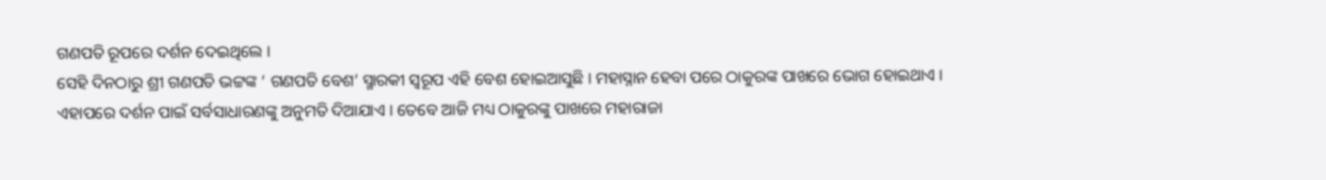ଗଣପତି ରୂପରେ ଦର୍ଶନ ଦେଇଥିଲେ ।
ସେହି ଦିନଠାରୁ ଶ୍ରୀ ଗଣପତି ଭଟ୍ଟଙ୍କ ‘ ଗଣପତି ବେଶ’ ସ୍ମାରକୀ ସ୍ୱରୂପ ଏହି ବେଶ ହୋଇଆସୁଛି । ମହାସ୍ନାନ ହେବା ପରେ ଠାକୁରଙ୍କ ପାଖରେ ଭୋଗ ହୋଇଥାଏ । ଏହାପରେ ଦର୍ଶନ ପାଇଁ ସର୍ବସାଧାରଣଙ୍କୁ ଅନୁମତି ଦିଆଯାଏ । ତେବେ ଆଜି ମଧ୍ୟ ଠାକୁରଙ୍କୁ ପାଖରେ ମହାରାଜା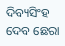ଦିବ୍ୟସିଂହ ଦେବ ଛେରା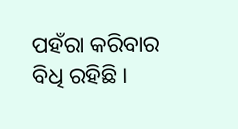ପହଁରା କରିବାର ବିଧି ରହିଛି ।